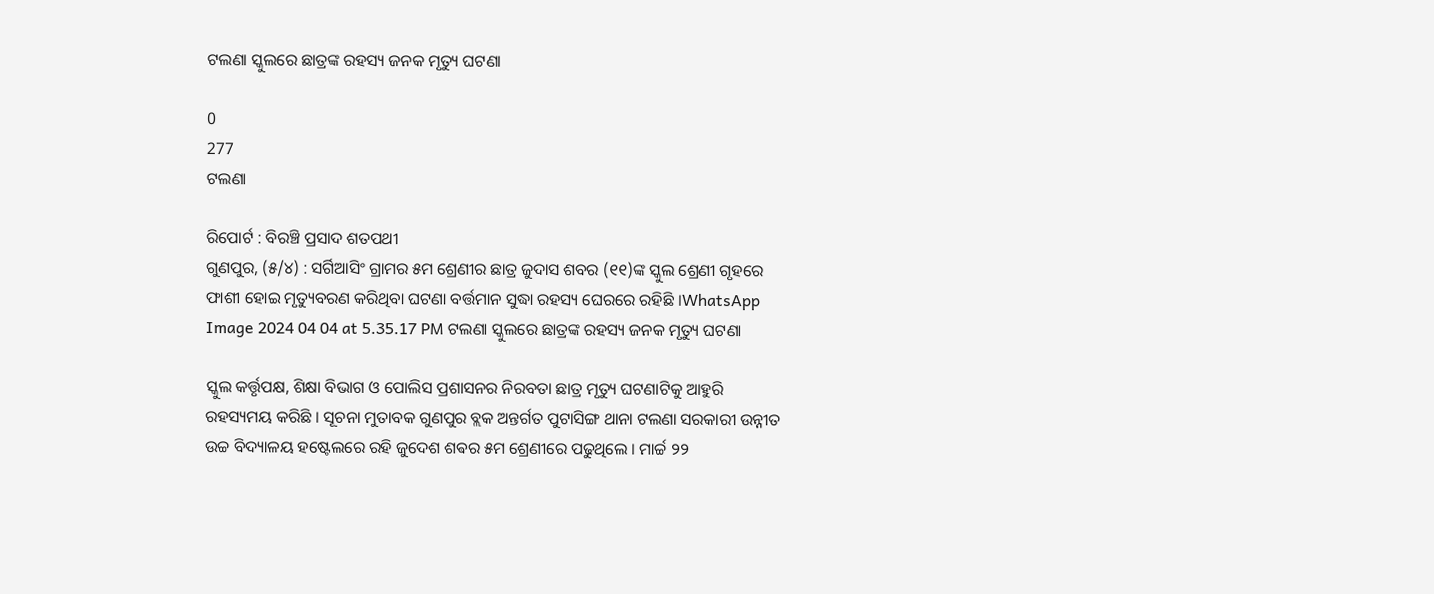ଟଲଣା ସ୍କୁଲରେ ଛାତ୍ରଙ୍କ ରହସ୍ୟ ଜନକ ମୃତ୍ୟୁ ଘଟଣା

0
277
ଟଲଣା

ରିପୋର୍ଟ : ବିରଞ୍ଚି ପ୍ରସାଦ ଶତପଥୀ
ଗୁଣପୁର, (୫/୪) : ସର୍ଗିଆସିଂ ଗ୍ରାମର ୫ମ ଶ୍ରେଣୀର ଛାତ୍ର ଜୁଦାସ ଶବର (୧୧)ଙ୍କ ସ୍କୁଲ ଶ୍ରେଣୀ ଗୃହରେ ଫାଶୀ ହୋଇ ମୃତ୍ୟୁବରଣ କରିଥିବା ଘଟଣା ବର୍ତ୍ତମାନ ସୁଦ୍ଧା ରହସ୍ୟ ଘେରରେ ରହିଛି ।WhatsApp Image 2024 04 04 at 5.35.17 PM ଟଲଣା ସ୍କୁଲରେ ଛାତ୍ରଙ୍କ ରହସ୍ୟ ଜନକ ମୃତ୍ୟୁ ଘଟଣା

ସ୍କୁଲ କର୍ତ୍ତୃପକ୍ଷ, ଶିକ୍ଷା ବିଭାଗ ଓ ପୋଲିସ ପ୍ରଶାସନର ନିରବତା ଛାତ୍ର ମୃତ୍ୟୁ ଘଟଣାଟିକୁ ଆହୁରି ରହସ୍ୟମୟ କରିଛି । ସୂଚନା ମୁତାବକ ଗୁଣପୁର ବ୍ଲକ ଅନ୍ତର୍ଗତ ପୁଟାସିଙ୍ଗ ଥାନା ଟଲଣା ସରକାରୀ ଉନ୍ନୀତ ଉଚ୍ଚ ବିଦ୍ୟାଳୟ ହଷ୍ଟେଲରେ ରହି ଜୁଦେଶ ଶଵର ୫ମ ଶ୍ରେଣୀରେ ପଢୁଥିଲେ । ମାର୍ଚ୍ଚ ୨୨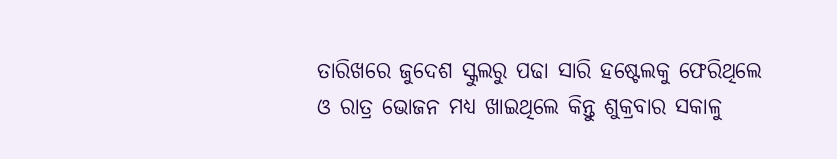ତାରିଖରେ ଜୁଦେଶ ସ୍କୁଲରୁ ପଢା ସାରି ହଷ୍ଟେଲକୁ ଫେରିଥିଲେ ଓ ରାତ୍ର ଭୋଜନ ମଧ୍ୟ ଖାଇଥିଲେ କିନ୍ତୁ ଶୁକ୍ରବାର ସକାଳୁ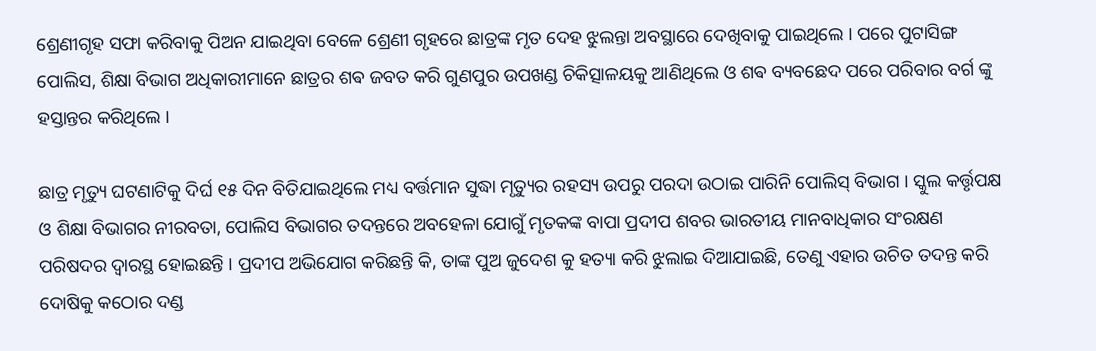ଶ୍ରେଣୀଗୃହ ସଫା କରିବାକୁ ପିଅନ ଯାଇଥିବା ବେଳେ ଶ୍ରେଣୀ ଗୃହରେ ଛାତ୍ରଙ୍କ ମୃତ ଦେହ ଝୁଲନ୍ତା ଅବସ୍ଥାରେ ଦେଖିବାକୁ ପାଇଥିଲେ । ପରେ ପୁଟାସିଙ୍ଗ ପୋଲିସ, ଶିକ୍ଷା ବିଭାଗ ଅଧିକାରୀମାନେ ଛାତ୍ରର ଶଵ ଜବତ କରି ଗୁଣପୁର ଉପଖଣ୍ଡ ଚିକିତ୍ସାଳୟକୁ ଆଣିଥିଲେ ଓ ଶଵ ବ୍ୟବଛେଦ ପରେ ପରିବାର ବର୍ଗ ଙ୍କୁ ହସ୍ତାନ୍ତର କରିଥିଲେ ।

ଛାତ୍ର ମୃତ୍ୟୁ ଘଟଣାଟିକୁ ଦିର୍ଘ ୧୫ ଦିନ ବିତିଯାଇଥିଲେ ମଧ୍ୟ ବର୍ତ୍ତମାନ ସୁଦ୍ଧା ମୃତ୍ୟୁର ରହସ୍ୟ ଉପରୁ ପରଦା ଉଠାଇ ପାରିନି ପୋଲିସ୍ ବିଭାଗ । ସ୍କୁଲ କର୍ତ୍ତୃପକ୍ଷ ଓ ଶିକ୍ଷା ବିଭାଗର ନୀରବତା, ପୋଲିସ ବିଭାଗର ତଦନ୍ତରେ ଅବହେଳା ଯୋଗୁଁ ମୃତକଙ୍କ ବାପା ପ୍ରଦୀପ ଶବର ଭାରତୀୟ ମାନବାଧିକାର ସଂରକ୍ଷଣ ପରିଷଦର ଦ୍ଵାରସ୍ଥ ହୋଇଛନ୍ତି । ପ୍ରଦୀପ ଅଭିଯୋଗ କରିଛନ୍ତି କି, ତାଙ୍କ ପୁଅ ଜୁଦେଶ କୁ ହତ୍ୟା କରି ଝୁଲାଇ ଦିଆଯାଇଛି, ତେଣୁ ଏହାର ଉଚିତ ତଦନ୍ତ କରି ଦୋଷିକୁ କଠୋର ଦଣ୍ଡ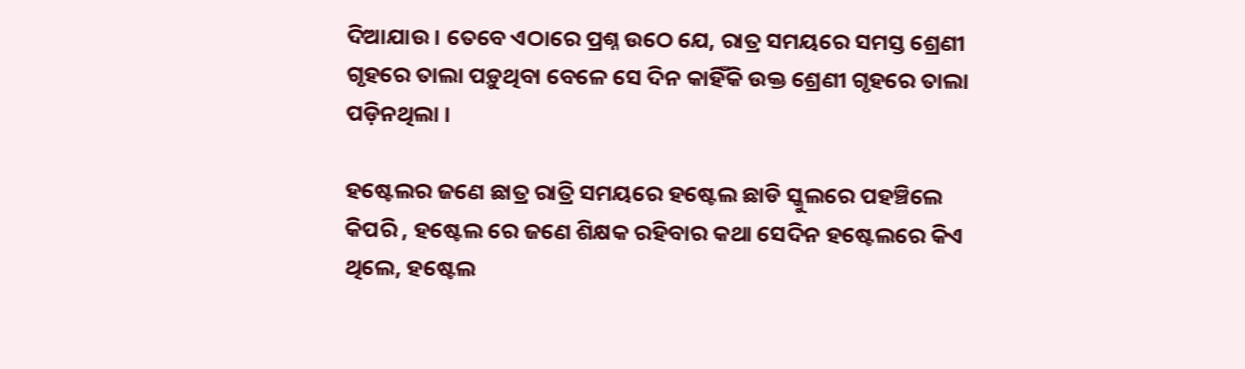ଦିଆଯାଉ । ତେବେ ଏଠାରେ ପ୍ରଶ୍ନ ଉଠେ ଯେ, ରାତ୍ର ସମୟରେ ସମସ୍ତ ଶ୍ରେଣୀ ଗୃହରେ ତାଲା ପଡ଼ୁଥିବା ବେଳେ ସେ ଦିନ କାହିଁକି ଉକ୍ତ ଶ୍ରେଣୀ ଗୃହରେ ତାଲା ପଡ଼ିନଥିଲା ।

ହଷ୍ଟେଲର ଜଣେ ଛାତ୍ର ରାତ୍ରି ସମୟରେ ହଷ୍ଟେଲ ଛାଡି ସ୍କୁଲରେ ପହଞ୍ଚିଲେ କିପରି , ହଷ୍ଟେଲ ରେ ଜଣେ ଶିକ୍ଷକ ରହିବାର କଥା ସେଦିନ ହଷ୍ଟେଲରେ କିଏ ଥିଲେ, ହଷ୍ଟେଲ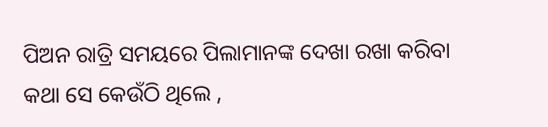ପିଅନ ରାତ୍ରି ସମୟରେ ପିଲାମାନଙ୍କ ଦେଖା ରଖା କରିବା କଥା ସେ କେଉଁଠି ଥିଲେ ,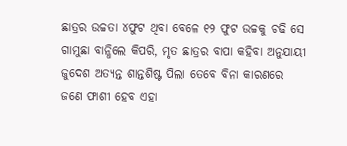ଛାତ୍ରର ଉଚ୍ଚତା ୪ଫୁଟ ଥିବା ବେଳେ ୧୨ ଫୁଟ ଉଚ୍ଚକୁ ଚଢି ସେ ଗାମୁଛା ବାନ୍ଧିଲେ କିପରି, ମୃତ ଛାତ୍ରର ବାପା କହିବା ଅନୁଯାୟୀ ଜୁଦେଶ ଅତ୍ୟନ୍ତ ଶାନ୍ତଶିଷ୍ଟ ପିଲା ତେବେ ବିନା କାରଣରେ ଜଣେ ଫାଶୀ ହେବ ଏହା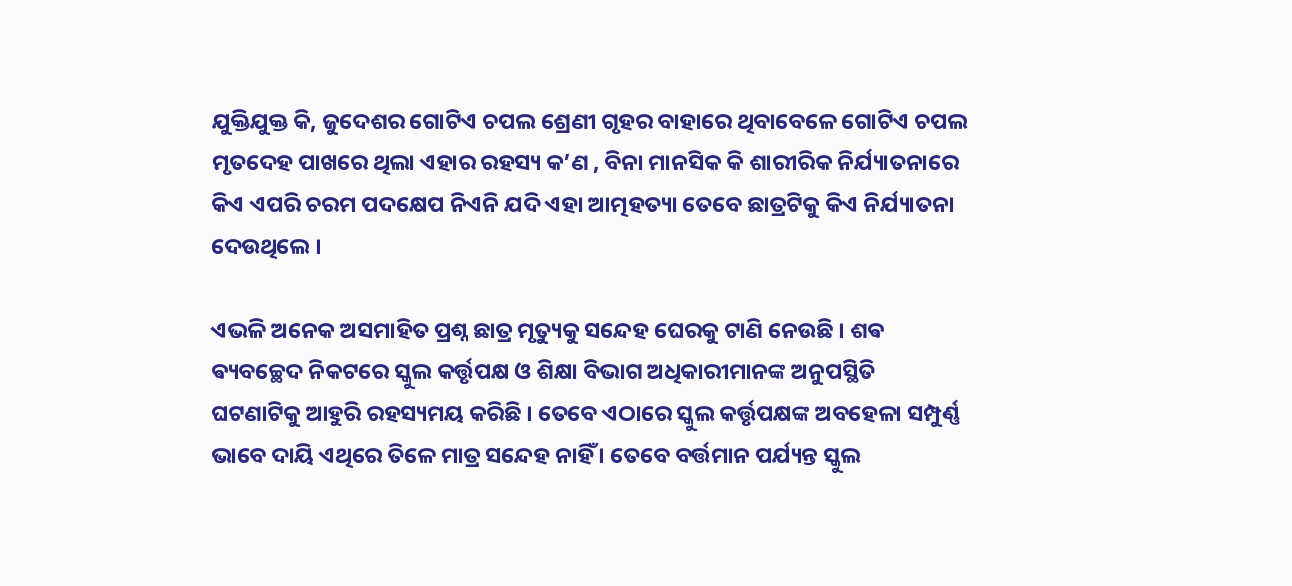ଯୁକ୍ତିଯୁକ୍ତ କି, ଜୁଦେଶର ଗୋଟିଏ ଚପଲ ଶ୍ରେଣୀ ଗୃହର ବାହାରେ ଥିବାବେଳେ ଗୋଟିଏ ଚପଲ ମୃତଦେହ ପାଖରେ ଥିଲା ଏହାର ରହସ୍ୟ କ’ଣ , ବିନା ମାନସିକ କି ଶାରୀରିକ ନିର୍ଯ୍ୟାତନାରେ କିଏ ଏପରି ଚରମ ପଦକ୍ଷେପ ନିଏନି ଯଦି ଏହା ଆତ୍ମହତ୍ୟା ତେବେ ଛାତ୍ରଟିକୁ କିଏ ନିର୍ଯ୍ୟାତନା ଦେଉଥିଲେ ।

ଏଭଳି ଅନେକ ଅସମାହିତ ପ୍ରଶ୍ନ ଛାତ୍ର ମୃତ୍ୟୁକୁ ସନ୍ଦେହ ଘେରକୁ ଟାଣି ନେଉଛି । ଶଵ ଵ୍ୟବଚ୍ଛେଦ ନିକଟରେ ସ୍କୁଲ କର୍ତ୍ତୃପକ୍ଷ ଓ ଶିକ୍ଷା ବିଭାଗ ଅଧିକାରୀମାନଙ୍କ ଅନୁପସ୍ଥିତି ଘଟଣାଟିକୁ ଆହୁରି ରହସ୍ୟମୟ କରିଛି । ତେବେ ଏଠାରେ ସ୍କୁଲ କର୍ତ୍ତୃପକ୍ଷଙ୍କ ଅବହେଳା ସମ୍ପୁର୍ଣ୍ଣ ଭାବେ ଦାୟି ଏଥିରେ ତିଳେ ମାତ୍ର ସନ୍ଦେହ ନାହିଁ । ତେବେ ବର୍ତ୍ତମାନ ପର୍ଯ୍ୟନ୍ତ ସ୍କୁଲ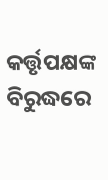କର୍ତ୍ତୃପକ୍ଷଙ୍କ ବିରୁଦ୍ଧରେ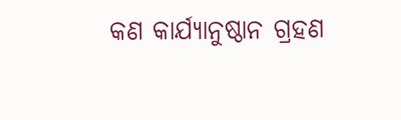କଣ କାର୍ଯ୍ୟାନୁଷ୍ଠାନ ଗ୍ରହଣ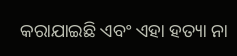କରାଯାଇଛି ଏବଂ ଏହା ହତ୍ୟା ନା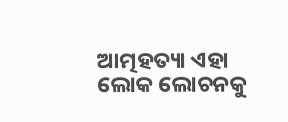ଆତ୍ମହତ୍ୟା ଏହା ଲୋକ ଲୋଚନକୁ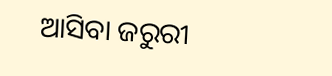ଆସିବା ଜରୁରୀ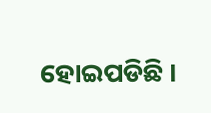ହୋଇପଡିଛି ।